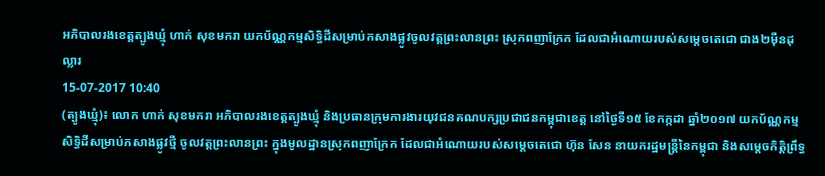អភិបាលរងខេត្តត្បូងឃ្មុំ ហាក់ សុខមករា យកប័ណ្ណកម្មសិទ្ធិដីសម្រាប់កសាងផ្លូវចូលវត្តព្រះលានព្រះ ស្រុកពញាក្រែក ដែលជាអំណោយរបស់សម្ដេចតេជោ ជាង២ម៉ឺនដុល្លារ
15-07-2017 10:40
(ត្បូងឃ្មុំ)៖ លោក ហាក់ សុខមករា អភិបាលរងខេត្តត្បូងឃ្មុំ និងប្រធានក្រុមការងារយុវជនគណបក្សប្រជាជនកម្ពុជាខេត្ត នៅថ្ងៃទី១៥ ខែកក្កដា ឆ្នាំ២០១៧ យកប័ណ្ណកម្មសិទ្ធិដីសម្រាប់កសាងផ្លូវថ្មី ចូលវត្តព្រះលានព្រះ ក្នុងមូលដ្ឋានស្រុកពញាក្រែក ដែលជាអំណោយរបស់សម្ដេចតេជោ ហ៊ុន សែន នាយករដ្ឋមន្ដ្រីនៃកម្ពុជា និងសម្ដេចកិត្តិព្រឹទ្ធ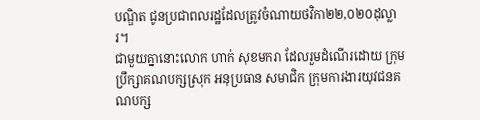បណ្ឌិត ជូនប្រជាពលរដ្ឋដែលត្រូវចំណាយថវិកា២២,០២០ដុល្លារ។
ជាមួយគ្នានោះលោក ហាក់ សុខមករា ដែលរួមដំណើរដោយ ក្រុមប្រឹក្សាគណបក្សស្រុក អនុប្រធាន សមាជិក ក្រុមការងារយុវជនគណបក្ស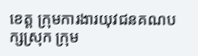ខេត្ត ក្រុមការងារយុវជនគណបក្សស្រុក ក្រុម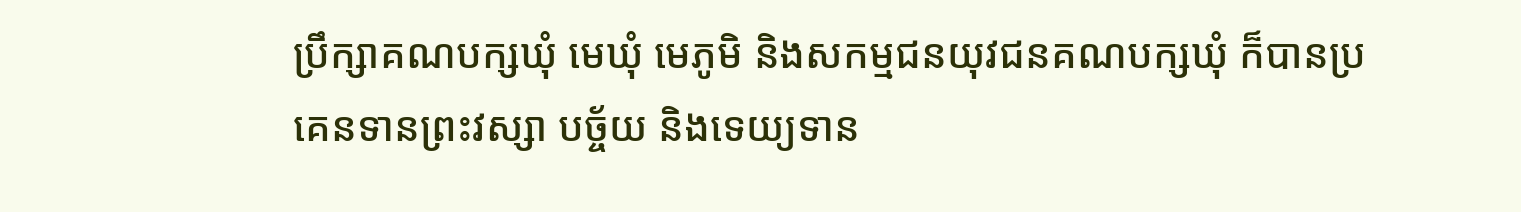ប្រឹក្សាគណបក្សឃុំ មេឃុំ មេភូមិ និងសកម្មជនយុវជនគណបក្សឃុំ ក៏បានប្រគេនទានព្រះវស្សា បច្ច័យ និងទេយ្យទាន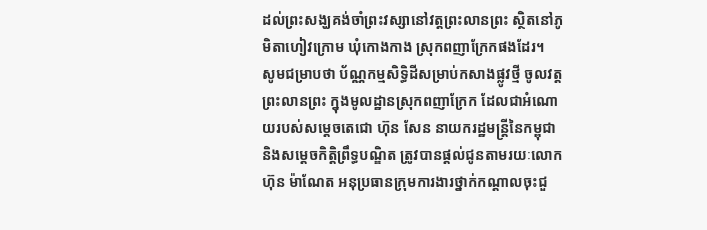ដល់ព្រះសង្ឃគង់ចាំព្រះវស្សានៅវត្តព្រះលានព្រះ ស្ថិតនៅភូមិតាហៀវក្រោម ឃុំកោងកាង ស្រុកពញាក្រែកផងដែរ។
សូមជម្រាបថា ប័ណ្ណកម្មសិទ្ធិដីសម្រាប់កសាងផ្លូវថ្មី ចូលវត្តព្រះលានព្រះ ក្នុងមូលដ្ឋានស្រុកពញាក្រែក ដែលជាអំណោយរបស់សម្ដេចតេជោ ហ៊ុន សែន នាយករដ្ឋមន្ដ្រីនៃកម្ពុជា និងសម្ដេចកិត្តិព្រឹទ្ធបណ្ឌិត ត្រូវបានផ្ដល់ជូនតាមរយៈលោក ហ៊ុន ម៉ាណែត អនុប្រធានក្រុមការងារថ្នាក់កណ្ដាលចុះជួ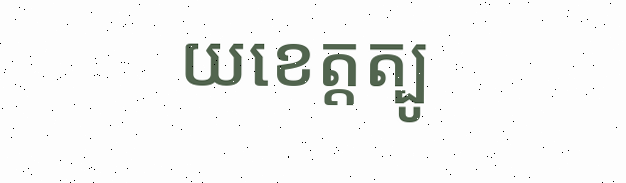យខេត្តត្បូ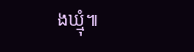ងឃ្មុំ៕